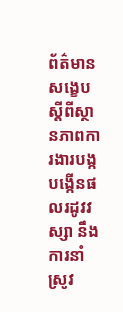ព័ត៌មានសង្ខេបស្តីពីស្ថានភាពការងារបង្កបង្កើនផលរដូវវស្សា នឹងការនាំស្រូវ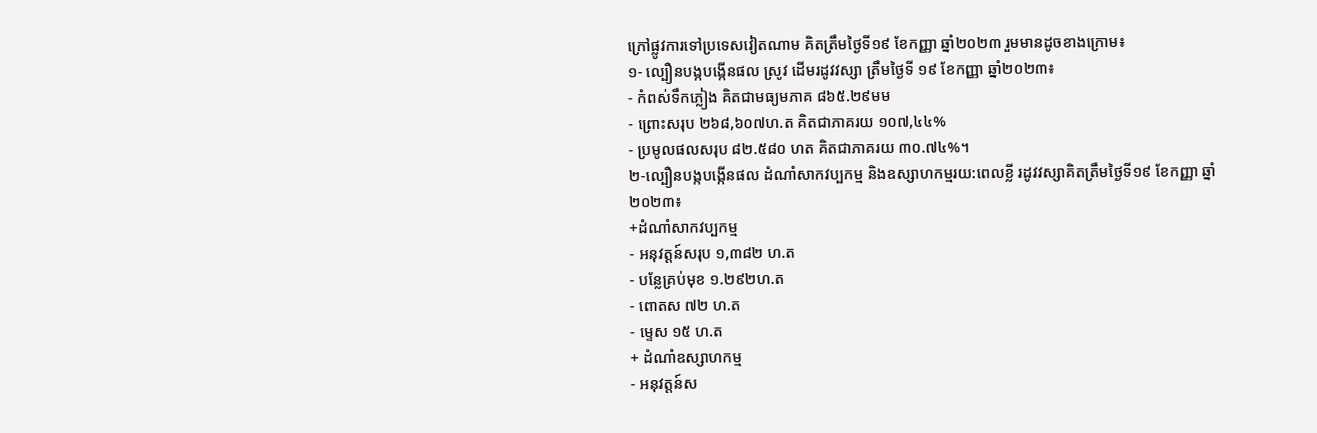ក្រៅផ្លូវការទៅប្រទេសវៀតណាម គិតត្រឹមថ្ងៃទី១៩ ខែកញ្ញា ឆ្នាំ២០២៣ រួមមានដូចខាងក្រោម៖
១- ល្បឿនបង្កបង្កើនផល ស្រូវ ដើមរដូវវស្សា ត្រឹមថ្ងៃទី ១៩ ខែកញ្ញា ឆ្នាំ២០២៣៖
- កំពស់ទឹកភ្លៀង គិតជាមធ្យមភាគ ៨៦៥.២៩មម
- ព្រោះសរុប ២៦៨,៦០៧ហ.ត គិតជាភាគរយ ១០៧,៤៤%
- ប្រមូលផលសរុប ៨២.៥៨០ ហត គិតជាភាគរយ ៣០.៧៤%។
២-ល្បឿនបង្កបង្កើនផល ដំណាំសាកវប្បកម្ម និងឧស្សាហកម្មរយ:ពេលខ្លី រដូវវស្សាគិតត្រឹមថ្ងៃទី១៩ ខែកញ្ញា ឆ្នាំ២០២៣៖
+ដំណាំសាកវប្បកម្ម
- អនុវត្តន៍សរុប ១,៣៨២ ហ.ត
- បន្លែគ្រប់មុខ ១.២៩២ហ.ត
- ពោតស ៧២ ហ.ត
- ម្ទេស ១៥ ហ.ត
+ ដំណាំឧស្សាហកម្ម
- អនុវត្តន៍ស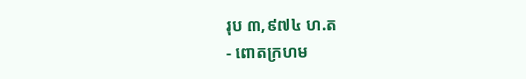រុប ៣,៩៧៤ ហ.ត
- ពោតក្រហម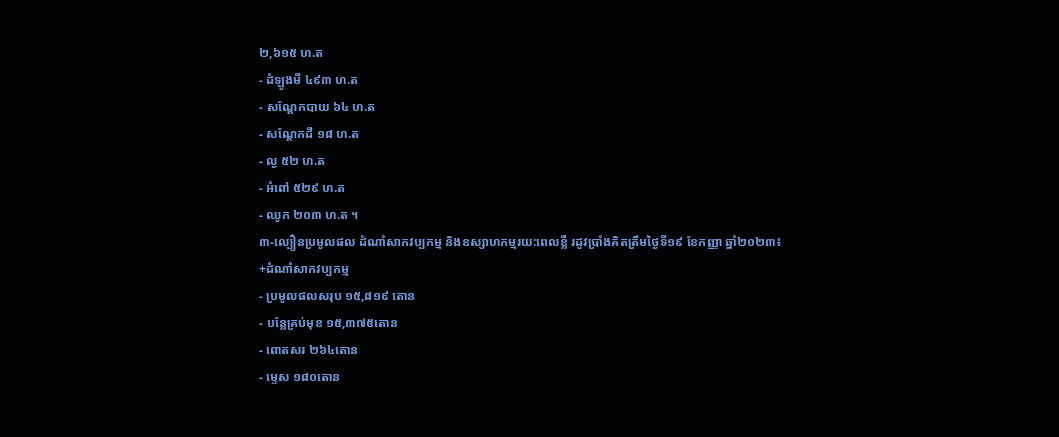២,៦១៥ ហ.ត
- ដំឡូងមី ៤៩៣ ហ.ត
- សណ្ដែកបាយ ៦៤ ហ.ត
- សណ្ដែកដី ១៨ ហ.ត
- ល្ង ៥២ ហ.ត
- អំពៅ ៥២៩ ហ.ត
- ឈូក ២០៣ ហ.ត ។
៣-ល្បឿនប្រមូលផល ដំណាំសាកវប្បកម្ម និងឧស្សាហកម្មរយ:ពេលខ្លី រដូវប្រាំងគិតត្រឹមថ្ងៃទី១៩ ខែកញ្ញា ឆ្នាំ២០២៣៖
+ដំណាំសាកវប្បកម្ម
- ប្រមូលផលសរុប ១៥,៨១៩ តោន
- បន្លែគ្រប់មុខ ១៥,៣៧៥តោន
- ពោតសរ ២៦៤តោន
- ម្ទេស ១៨០តោន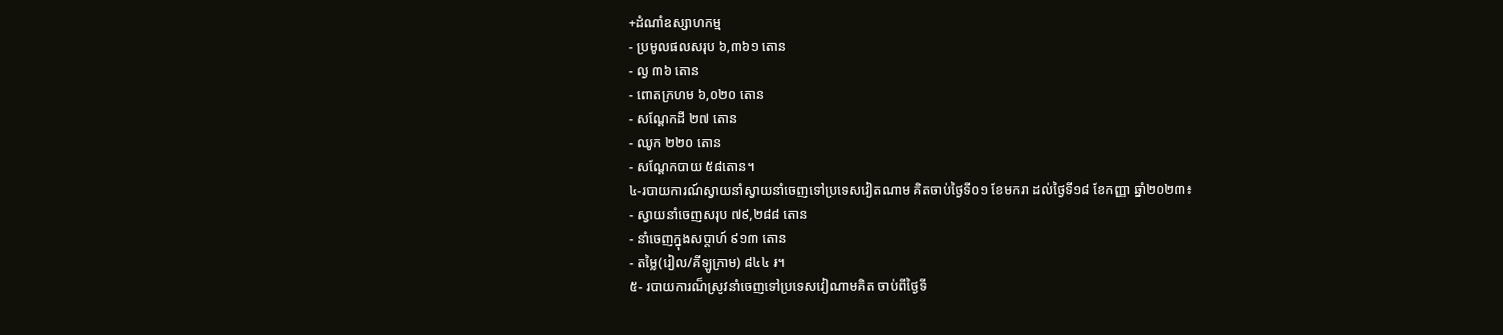+ដំណាំឧស្សាហកម្ម
- ប្រមូលផលសរុប ៦,៣៦១ តោន
- ល្ង ៣៦ តោន
- ពោតក្រហម ៦,០២០ តោន
- សណ្តែកដី ២៧ តោន
- ឈូក ២២០ តោន
- សណ្តែកបាយ ៥៨តោន។
៤-របាយការណ៍ស្វាយនាំស្វាយនាំចេញទៅប្រទេសវៀតណាម គិតចាប់ថ្ងៃទី០១ ខែមករា ដល់ថ្ងៃទី១៨ ខែកញ្ញា ឆ្នាំ២០២៣៖
- ស្វាយនាំចេញសរុប ៧៩,២៨៨ តោន
- នាំចេញក្នុងសប្ដាហ៍ ៩១៣ តោន
- តម្លៃ(រៀល/គីឡូក្រាម) ៨៤៤ ៛។
៥- របាយការណ៏ស្រូវនាំចេញទៅប្រទេសវៀណាមគិត ចាប់ពីថ្ងៃទី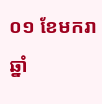០១ ខែមករា ឆ្នាំ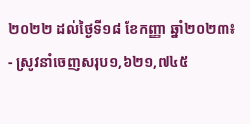២០២២ ដល់ថ្ងៃទី១៨ ខែកញ្ញា ឆ្នាំ២០២៣៖
- ស្រូវនាំចេញសរុប១,៦២១,៧៤៥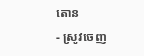តោន
- ស្រូវចេញ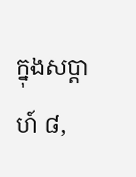ក្នុងសប្ដាហ៍ ៨,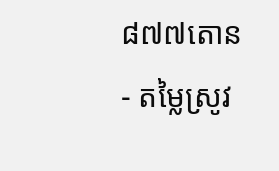៨៧៧តោន
- តម្លៃស្រូវ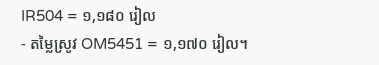IR504 = ១,១៨០ រៀល
- តម្លៃស្រូវ OM5451 = ១,១៧០ រៀល។